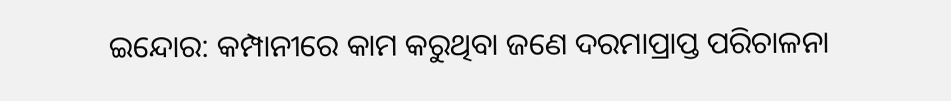ଇନ୍ଦୋର: କମ୍ପାନୀରେ କାମ କରୁଥିବା ଜଣେ ଦରମାପ୍ରାପ୍ତ ପରିଚାଳନା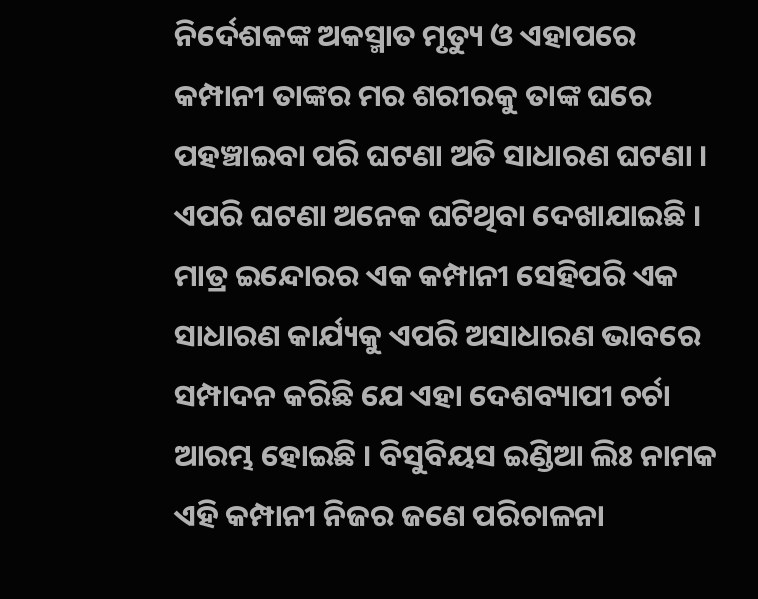ନିର୍ଦେଶକଙ୍କ ଅକସ୍ମାତ ମୃତ୍ୟୁ ଓ ଏହାପରେ କମ୍ପାନୀ ତାଙ୍କର ମର ଶରୀରକୁ ତାଙ୍କ ଘରେ ପହଞ୍ଚାଇବା ପରି ଘଟଣା ଅତି ସାଧାରଣ ଘଟଣା । ଏପରି ଘଟଣା ଅନେକ ଘଟିଥିବା ଦେଖାଯାଇଛି । ମାତ୍ର ଇନ୍ଦୋରର ଏକ କମ୍ପାନୀ ସେହିପରି ଏକ ସାଧାରଣ କାର୍ଯ୍ୟକୁ ଏପରି ଅସାଧାରଣ ଭାବରେ ସମ୍ପାଦନ କରିଛି ଯେ ଏହା ଦେଶବ୍ୟାପୀ ଚର୍ଚା ଆରମ୍ଭ ହୋଇଛି । ବିସୁବିୟସ ଇଣ୍ଡିଆ ଲିଃ ନାମକ ଏହି କମ୍ପାନୀ ନିଜର ଜଣେ ପରିଚାଳନା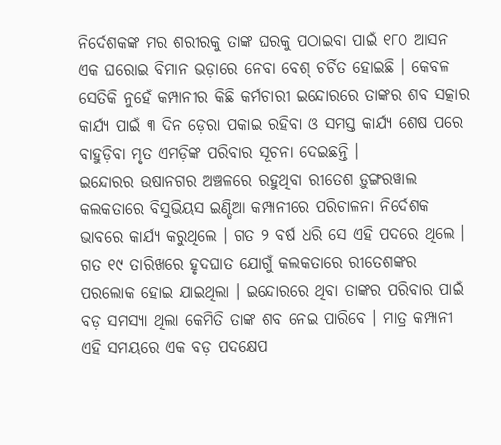ନିର୍ଦେଶକଙ୍କ ମର ଶରୀରକୁ ତାଙ୍କ ଘରକୁ ପଠାଇବା ପାଇଁ ୧୮୦ ଆସନ ଏକ ଘରୋଇ ବିମାନ ଭଡ଼ାରେ ନେବା ବେଶ୍ ଚର୍ଚିତ ହୋଇଛି । କେବଳ ସେତିକି ନୁହେଁ କମ୍ପାନୀର କିଛି କର୍ମଚାରୀ ଇନ୍ଦୋରରେ ତାଙ୍କର ଶବ ସତ୍କାର କାର୍ଯ୍ୟ ପାଇଁ ୩ ଦିନ ଡ଼େରା ପକାଇ ରହିବା ଓ ସମସ୍ତ କାର୍ଯ୍ୟ ଶେଷ ପରେ ବାହୁଡ଼ିବା ମୃତ ଏମଡ଼ିଙ୍କ ପରିବାର ସୂଚନା ଦେଇଛନ୍ତି ।
ଇନ୍ଦୋରର ଉଷାନଗର ଅଞ୍ଚଳରେ ରହୁଥିବା ରୀତେଶ ଡ଼ୁଙ୍ଗରୱାଲ କଲକତାରେ ବିସୁଭିୟସ ଇଣ୍ଡିଆ କମ୍ପାନୀରେ ପରିଚାଳନା ନିର୍ଦେଶକ ଭାବରେ କାର୍ଯ୍ୟ କରୁଥିଲେ । ଗତ ୨ ବର୍ଷ ଧରି ସେ ଏହି ପଦରେ ଥିଲେ । ଗତ ୧୯ ତାରିଖରେ ହୃଦଘାତ ଯୋଗୁଁ କଲକତାରେ ରୀତେଶଙ୍କର ପରଲୋକ ହୋଇ ଯାଇଥିଲା । ଇନ୍ଦୋରରେ ଥିବା ତାଙ୍କର ପରିବାର ପାଇଁ ବଡ଼ ସମସ୍ୟା ଥିଲା କେମିତି ତାଙ୍କ ଶବ ନେଇ ପାରିବେ । ମାତ୍ର କମ୍ପାନୀ ଏହି ସମୟରେ ଏକ ବଡ଼ ପଦକ୍ଷେପ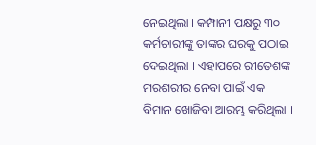ନେଇଥିଲା । କମ୍ପାନୀ ପକ୍ଷରୁ ୩୦ କର୍ମଚାରୀଙ୍କୁ ତାଙ୍କର ଘରକୁ ପଠାଇ ଦେଇଥିଲା । ଏହାପରେ ରୀତେଶଙ୍କ ମରଶରୀର ନେବା ପାଇଁ ଏକ ବିମାନ ଖୋଜିବା ଆରମ୍ଭ କରିଥିଲା ।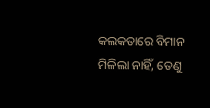କଲକତାରେ ବିମାନ ମିଳିଲା ନାହିଁ, ତେଣୁ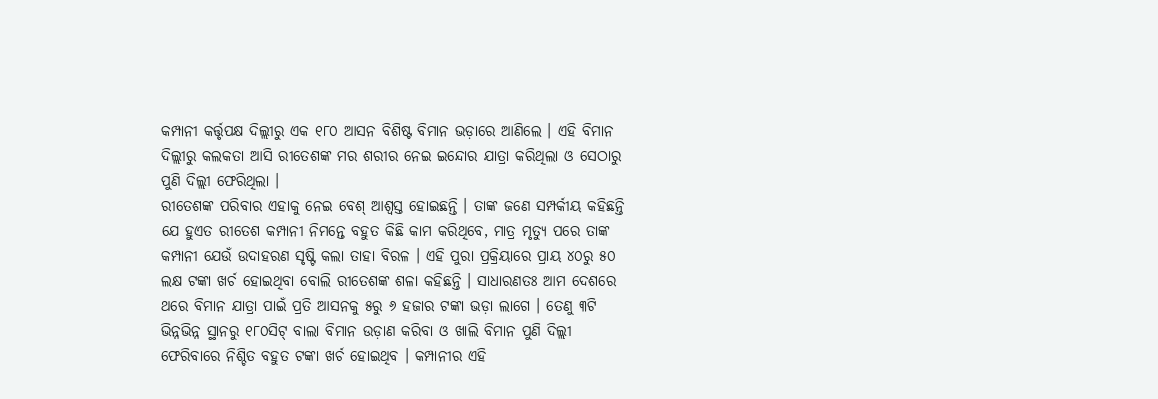କମ୍ପାନୀ କର୍ତ୍ତୃପକ୍ଷ ଦିଲ୍ଲୀରୁ ଏକ ୧୮୦ ଆସନ ବିଶିଷ୍ଟ ବିମାନ ଭଡ଼ାରେ ଆଣିଲେ । ଏହି ବିମାନ ଦିଲ୍ଲୀରୁ କଲକତା ଆସି ରୀତେଶଙ୍କ ମର ଶରୀର ନେଇ ଇନ୍ଦୋର ଯାତ୍ରା କରିଥିଲା ଓ ସେଠାରୁ ପୁଣି ଦିଲ୍ଲୀ ଫେରିଥିଲା ।
ରୀତେଶଙ୍କ ପରିବାର ଏହାକୁ ନେଇ ବେଶ୍ ଆଶ୍ବସ୍ତ ହୋଇଛନ୍ତି । ତାଙ୍କ ଜଣେ ସମ୍ପର୍କୀୟ କହିଛନ୍ତି ଯେ ହୁଏତ ରୀତେଶ କମ୍ପାନୀ ନିମନ୍ତେ ବହୁତ କିଛି କାମ କରିଥିବେ, ମାତ୍ର ମୃତ୍ୟୁ ପରେ ତାଙ୍କ କମ୍ପାନୀ ଯେଉଁ ଉଦାହରଣ ସୃଷ୍ଟି କଲା ତାହା ବିରଳ । ଏହି ପୁରା ପ୍ରକ୍ରିୟାରେ ପ୍ରାୟ ୪୦ରୁ ୫୦ ଲକ୍ଷ ଟଙ୍କା ଖର୍ଚ ହୋଇଥିବା ବୋଲି ରୀତେଶଙ୍କ ଶଳା କହିଛନ୍ତି । ସାଧାରଣତଃ ଆମ ଦେଶରେ ଥରେ ବିମାନ ଯାତ୍ରା ପାଇଁ ପ୍ରତି ଆସନକୁ ୫ରୁ ୬ ହଜାର ଟଙ୍କା ଭଡ଼ା ଲାଗେ । ତେଣୁ ୩ଟି ଭିନ୍ନଭିନ୍ନ ସ୍ଥାନରୁ ୧୮୦ସିଟ୍ ବାଲା ବିମାନ ଉଡ଼ାଣ କରିବା ଓ ଖାଲି ବିମାନ ପୁଣି ଦିଲ୍ଲୀ ଫେରିବାରେ ନିଶ୍ଚିତ ବହୁତ ଟଙ୍କା ଖର୍ଚ ହୋଇଥିବ । କମ୍ପାନୀର ଏହି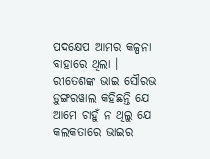ପଦକ୍ଷେପ ଆମର କଳ୍ପନା ବାହାରେ ଥିଲା ।
ରୀତେଶଙ୍କ ଭାଇ ସୌରଭ ଡ଼ୁଙ୍ଗରୱାଲ କହିଛନ୍ତି ଯେ ଆମେ ଚାହୁଁ ନ ଥିଲୁ ଯେ କଲକତାରେ ଭାଇର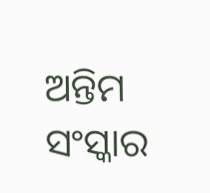ଅନ୍ତିମ ସଂସ୍କାର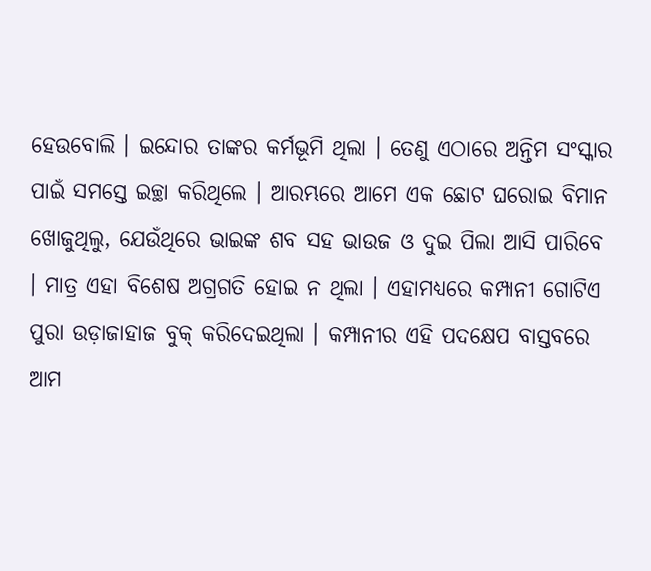ହେଉବୋଲି । ଇନ୍ଦୋର ତାଙ୍କର କର୍ମଭୂମି ଥିଲା । ତେଣୁ ଏଠାରେ ଅନ୍ତିମ ସଂସ୍କାର ପାଇଁ ସମସ୍ତେ ଇଚ୍ଛା କରିଥିଲେ । ଆରମ୍ଭରେ ଆମେ ଏକ ଛୋଟ ଘରୋଇ ବିମାନ ଖୋଜୁଥିଲୁ, ଯେଉଁଥିରେ ଭାଇଙ୍କ ଶବ ସହ ଭାଉଜ ଓ ଦୁଇ ପିଲା ଆସି ପାରିବେ । ମାତ୍ର ଏହା ବିଶେଷ ଅଗ୍ରଗତି ହୋଇ ନ ଥିଲା । ଏହାମଧ୍ୟରେ କମ୍ପାନୀ ଗୋଟିଏ ପୁରା ଉଡ଼ାଜାହାଜ ବୁକ୍ କରିଦେଇଥିଲା । କମ୍ପାନୀର ଏହି ପଦକ୍ଷେପ ବାସ୍ତବରେ ଆମ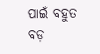ପାଇଁ ବହୁତ ବଡ଼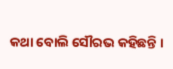କଥା ବୋଲି ସୌରଭ କହିଛନ୍ତି ।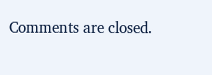Comments are closed.